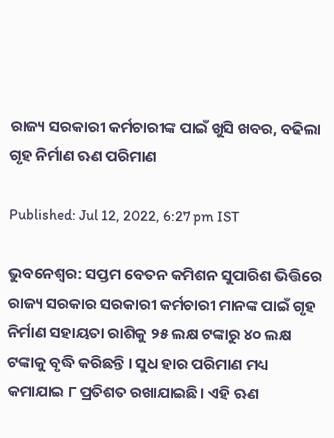ରାଜ୍ୟ ସରକାରୀ କର୍ମଚାରୀଙ୍କ ପାଇଁ ଖୁସି ଖବର, ବଢିଲା ଗୃହ ନିର୍ମାଣ ଋଣ ପରିମାଣ

Published: Jul 12, 2022, 6:27 pm IST

ଭୁବନେଶ୍ବର: ସପ୍ତମ ବେତନ କମିଶନ ସୁପାରିଶ ଭିତ୍ତିରେ ରାଜ୍ୟ ସରକାର ସରକାରୀ କର୍ମଚାରୀ ମାନଙ୍କ ପାଇଁ ଗୃହ ନିର୍ମାଣ ସହାୟତା ରାଶିକୁ ୨୫ ଲକ୍ଷ ଟଙ୍କାରୁ ୪୦ ଲକ୍ଷ ଟଙ୍କାକୁ ବୃଦ୍ଧି କରିଛନ୍ତି । ସୁଧ ହାର ପରିମାଣ ମଧ୍ୟ କମାଯାଇ ୮ ପ୍ରତିଶତ ରଖାଯାଇଛି। ଏହି ଋଣ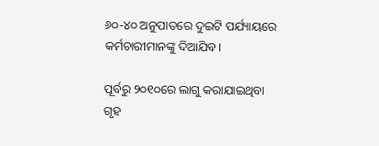୬୦-୪୦ ଅନୁପାତରେ ଦୁଇଟି ପର୍ଯ୍ୟାୟରେ କର୍ମଚାରୀମାନଙ୍କୁ ଦିଆଯିବ।

ପୂର୍ବରୁ ୨୦୧୦ରେ ଲାଗୁ କରାଯାଇଥିବା ଗୃହ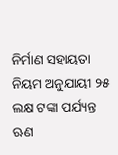ନିର୍ମାଣ ସହାୟତା ନିୟମ ଅନୁଯାୟୀ ୨୫ ଲକ୍ଷ ଟଙ୍କା ପର୍ଯ୍ୟନ୍ତ ଋଣ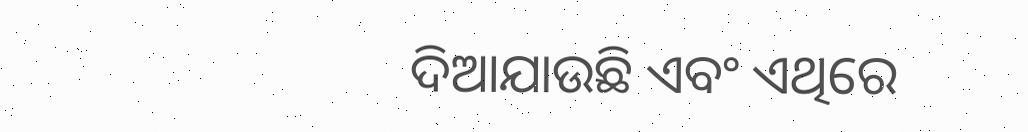ଦିଆଯାଉଛି ଏବଂ ଏଥିରେ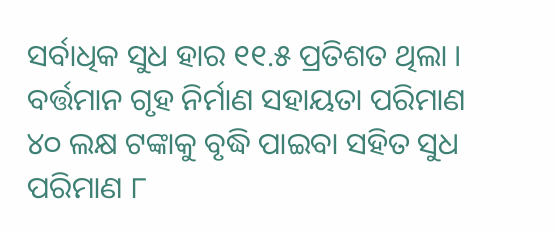ସର୍ବାଧିକ ସୁଧ ହାର ୧୧.୫ ପ୍ରତିଶତ ଥିଲା ।  ବର୍ତ୍ତମାନ ଗୃହ ନିର୍ମାଣ ସହାୟତା ପରିମାଣ ୪୦ ଲକ୍ଷ ଟଙ୍କାକୁ ବୃଦ୍ଧି ପାଇବା ସହିତ ସୁଧ ପରିମାଣ ୮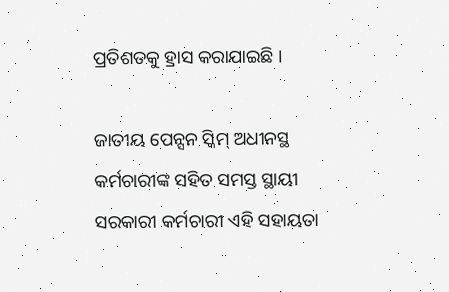ପ୍ରତିଶତକୁ ହ୍ରାସ କରାଯାଇଛି ।

ଜାତୀୟ ପେନ୍ସନ ସ୍କିମ୍ ଅଧୀନସ୍ଥ କର୍ମଚାରୀଙ୍କ ସହିତ ସମସ୍ତ ସ୍ଥାୟୀ ସରକାରୀ କର୍ମଚାରୀ ଏହି ସହାୟତା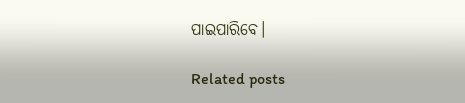ପାଇପାରିବେ।

Related posts